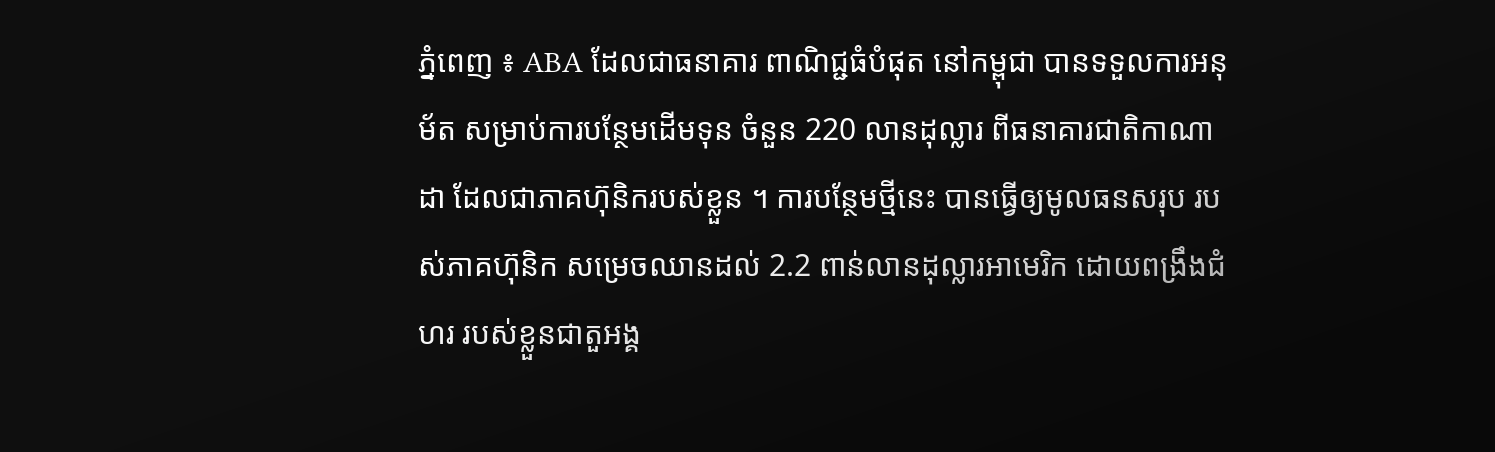ភ្នំពេញ ៖ ABA ដែលជាធនាគារ ពាណិជ្ជធំបំផុត នៅកម្ពុជា បានទទួលការអនុម័ត សម្រាប់ការបន្ថែមដើមទុន ចំនួន 220 លានដុល្លារ ពីធនាគារជាតិកាណាដា ដែលជាភាគហ៊ុនិករបស់ខ្លួន ។ ការបន្ថែមថ្មីនេះ បានធ្វើឲ្យមូលធនសរុប របស់ភាគហ៊ុនិក សម្រេចឈានដល់ 2.2 ពាន់លានដុល្លារអាមេរិក ដោយពង្រឹងជំហរ របស់ខ្លួនជាតួអង្គ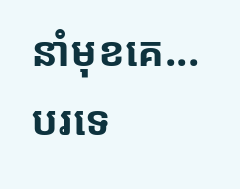នាំមុខគេ...
បរទេ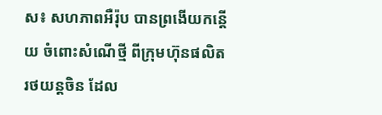ស៖ សហភាពអឺរ៉ុប បានព្រងើយកន្តើយ ចំពោះសំណើថ្មី ពីក្រុមហ៊ុនផលិតរថយន្តចិន ដែល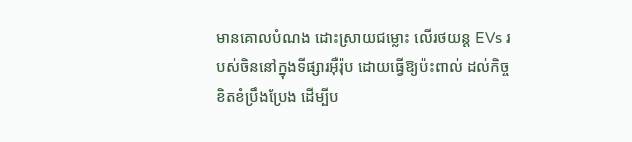មានគោលបំណង ដោះស្រាយជម្លោះ លើរថយន្ត EVs របស់ចិននៅក្នុងទីផ្សារអ៊ឺរ៉ុប ដោយធ្វើឱ្យប៉ះពាល់ ដល់កិច្ចខិតខំប្រឹងប្រែង ដើម្បីប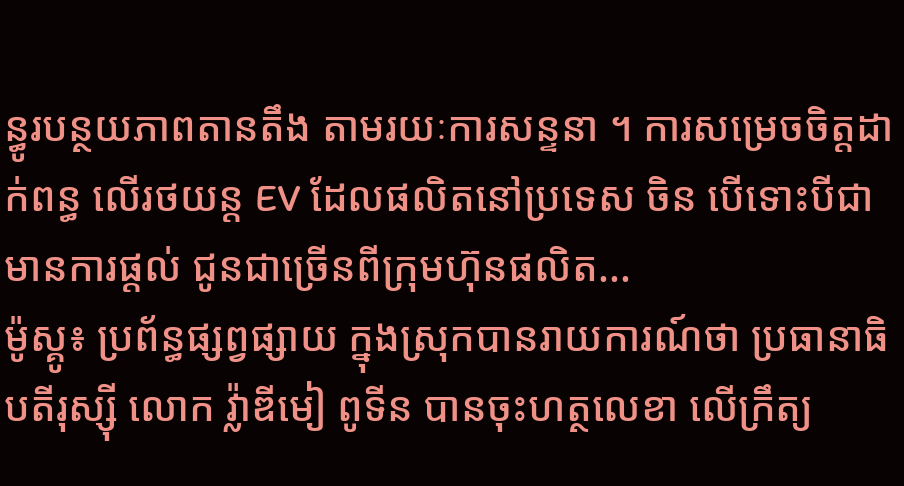ន្ធូរបន្ថយភាពតានតឹង តាមរយៈការសន្ទនា ។ ការសម្រេចចិត្តដាក់ពន្ធ លើរថយន្ត EV ដែលផលិតនៅប្រទេស ចិន បើទោះបីជាមានការផ្តល់ ជូនជាច្រើនពីក្រុមហ៊ុនផលិត...
ម៉ូស្គូ៖ ប្រព័ន្ធផ្សព្វផ្សាយ ក្នុងស្រុកបានរាយការណ៍ថា ប្រធានាធិបតីរុស្ស៊ី លោក វ្ល៉ាឌីមៀ ពូទីន បានចុះហត្ថលេខា លើក្រឹត្យ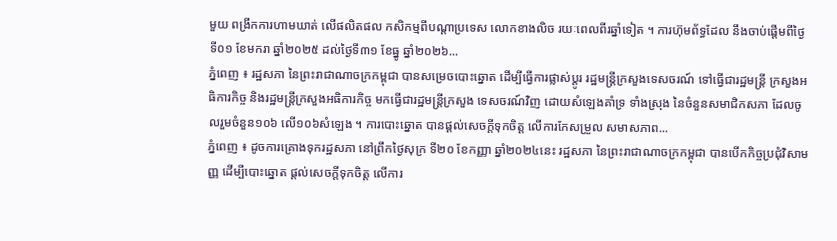មួយ ពង្រីកការហាមឃាត់ លើផលិតផល កសិកម្មពីបណ្តាប្រទេស លោកខាងលិច រយៈពេលពីរឆ្នាំទៀត ។ ការហ៊ុមព័ទ្ធដែល នឹងចាប់ផ្តើមពីថ្ងៃទី០១ ខែមករា ឆ្នាំ២០២៥ ដល់ថ្ងៃទី៣១ ខែធ្នូ ឆ្នាំ២០២៦...
ភ្នំពេញ ៖ រដ្ឋសភា នៃព្រះរាជាណាចក្រកម្ពុជា បានសម្រេចបោះឆ្នោត ដើម្បីធ្វើការផ្លាស់ប្តូរ រដ្ឋមន្ត្រីក្រសួងទេសចរណ៍ ទៅធ្វើជារដ្ឋមន្ត្រី ក្រសួងអធិការកិច្ច និងរដ្ឋមន្ត្រីក្រសួងអធិការកិច្ច មកធ្វើជារដ្ឋមន្ត្រីក្រសួង ទេសចរណ៍វិញ ដោយសំឡេងគាំទ្រ ទាំងស្រុង នៃចំនួនសមាជិកសភា ដែលចូលរួមចំនួន១០៦ លើ១០៦សំឡេង ។ ការបោះឆ្នោត បានផ្តល់សេចក្តីទុកចិត្ត លើការកែសម្រួល សមាសភាព...
ភ្នំពេញ ៖ ដូចការគ្រោងទុករដ្ឋសភា នៅព្រឹកថ្ងៃសុក្រ ទី២០ ខែកញ្ញា ឆ្នាំ២០២៤នេះ រដ្ឋសភា នៃព្រះរាជាណាចក្រកម្ពុជា បានបើកកិច្ចប្រជុំវិសាមញ្ញ ដើម្បីបោះឆ្នោត ផ្តល់សេចក្តីទុកចិត្ត លើការ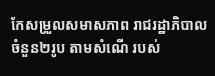កែសម្រួលសមាសភាព រាជរដ្ឋាភិបាល ចំនួន២រូប តាមសំណើ របស់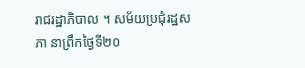រាជរដ្ឋាភិបាល ។ សម័យប្រជុំរដ្ឋសភា នាព្រឹកថ្ងៃទី២០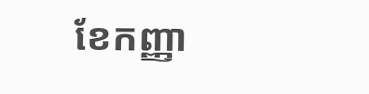ខែកញ្ញា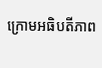ក្រោមអធិបតីភាព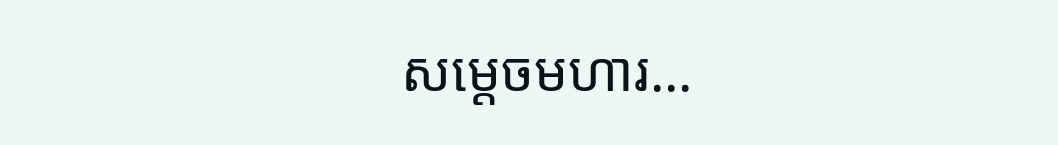សម្តេចមហារ...